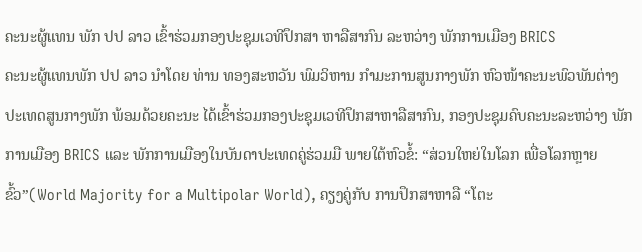ຄະນະຜູ້ແທນ ພັກ ປປ ລາວ ເຂົ້າຮ່ວມກອງປະຊຸມເວທີປຶກສາ ຫາລືສາກົນ ລະຫວ່າງ ພັກການເມືອງ BRICS
ຄະນະຜູ້ແທນພັກ ປປ ລາວ ນໍາໂດຍ ທ່ານ ທອງສະຫວັນ ພົມວິຫານ ກໍາມະການສູນກາງພັກ ຫົວໜ້າຄະນະພົວພັນຕ່າງ ປະເທດສູນກາງພັກ ພ້ອມດ້ວຍຄະນະ ໄດ້ເຂົ້າຮ່ວມກອງປະຊຸມເວທີປຶກສາຫາລືສາກົນ, ກອງປະຊຸມຄົບຄະນະລະຫວ່າງ ພັກ ການເມືອງ BRICS ແລະ ພັກການເມືອງໃນບັນດາປະເທດຄູ່ຮ່ວມມື ພາຍໃຕ້ຫົວຂໍ້: “ສ່ວນໃຫຍ່ໃນໂລກ ເພື່ອໂລກຫຼາຍຂົ້ວ”(World Majority for a Multipolar World), ຄຽງຄູ່ກັບ ການປຶກສາຫາລື “ໂຕະ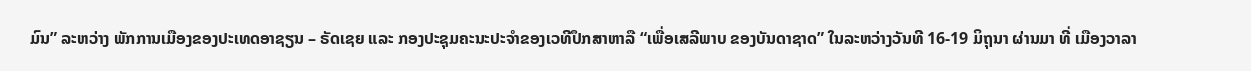ມົນ” ລະຫວ່າງ ພັກການເມືອງຂອງປະເທດອາຊຽນ – ຣັດເຊຍ ແລະ ກອງປະຊຸມຄະນະປະຈຳຂອງເວທີປຶກສາຫາລື “ເພື່ອເສລີພາບ ຂອງບັນດາຊາດ” ໃນລະຫວ່າງວັນທີ 16-19 ມິຖຸນາ ຜ່ານມາ ທີ່ ເມືອງວາລາ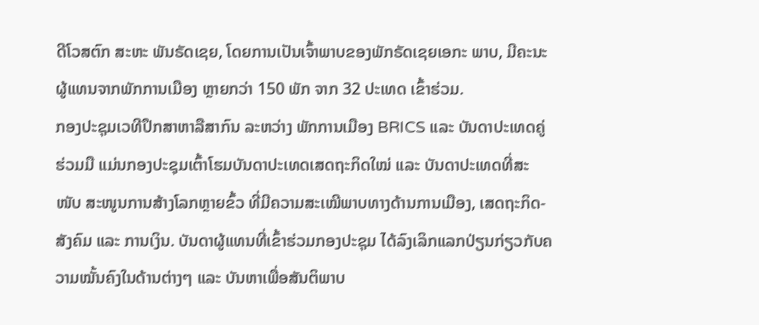ດີໂວສຕົກ ສະຫະ ພັນຣັດເຊຍ, ໂດຍການເປັນເຈົ້າພາບຂອງພັກຣັດເຊຍເອກະ ພາບ, ມີຄະນະຜູ້ແທນຈາກພັກການເມືອງ ຫຼາຍກວ່າ 150 ພັກ ຈາກ 32 ປະເທດ ເຂົ້າຮ່ວມ.
ກອງປະຊຸມເວທີປຶກສາຫາລືສາກົນ ລະຫວ່າງ ພັກການເມືອງ BRICS ແລະ ບັນດາປະເທດຄູ່ຮ່ວມມື ແມ່ນກອງປະຊຸມເຕົ້າໂຮມບັນດາປະເທດເສດຖະກິດໃໝ່ ແລະ ບັນດາປະເທດທີ່ສະໜັບ ສະໜູນການສ້າງໂລກຫຼາຍຂົ້ວ ທີ່ມີຄວາມສະເໝີພາບທາງດ້ານການເມືອງ, ເສດຖະກິດ-ສັງຄົມ ແລະ ການເງິນ. ບັນດາຜູ້ແທນທີ່ເຂົ້າຮ່ວມກອງປະຊຸມ ໄດ້ລົງເລິກແລກປ່ຽນກ່ຽວກັບຄວາມໝັ້ນຄົງໃນດ້ານຕ່າງໆ ແລະ ບັນຫາເພື່ອສັນຕິພາບ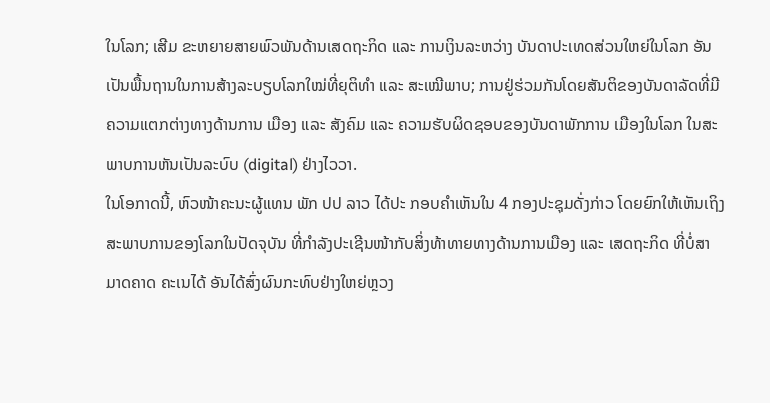ໃນໂລກ; ເສີມ ຂະຫຍາຍສາຍພົວພັນດ້ານເສດຖະກິດ ແລະ ການເງິນລະຫວ່າງ ບັນດາປະເທດສ່ວນໃຫຍ່ໃນໂລກ ອັນເປັນພື້ນຖານໃນການສ້າງລະບຽບໂລກໃໝ່ທີ່ຍຸຕິທຳ ແລະ ສະເໝີພາບ; ການຢູ່ຮ່ວມກັນໂດຍສັນຕິຂອງບັນດາລັດທີ່ມີຄວາມແຕກຕ່າງທາງດ້ານການ ເມືອງ ແລະ ສັງຄົມ ແລະ ຄວາມຮັບຜິດຊອບຂອງບັນດາພັກການ ເມືອງໃນໂລກ ໃນສະພາບການຫັນເປັນລະບົບ (digital) ຢ່າງໄວວາ.
ໃນໂອກາດນີ້, ຫົວໜ້າຄະນະຜູ້ແທນ ພັກ ປປ ລາວ ໄດ້ປະ ກອບຄຳເຫັນໃນ 4 ກອງປະຊຸມດັ່ງກ່າວ ໂດຍຍົກໃຫ້ເຫັນເຖິງ ສະພາບການຂອງໂລກໃນປັດຈຸບັນ ທີ່ກຳລັງປະເຊີນໜ້າກັບສິ່ງທ້າທາຍທາງດ້ານການເມືອງ ແລະ ເສດຖະກິດ ທີ່ບໍ່ສາມາດຄາດ ຄະເນໄດ້ ອັນໄດ້ສົ່ງຜົນກະທົບຢ່າງໃຫຍ່ຫຼວງ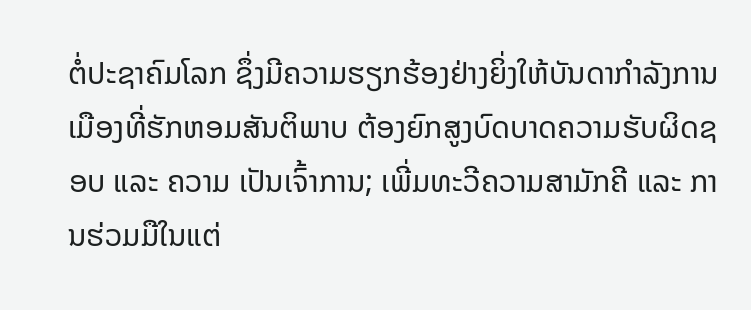ຕໍ່ປະຊາຄົມໂລກ ຊຶ່ງມີຄວາມຮຽກຮ້ອງຢ່າງຍິ່ງໃຫ້ບັນດາກຳລັງການເມືອງທີ່ຮັກຫອມສັນຕິພາບ ຕ້ອງຍົກສູງບົດບາດຄວາມຮັບຜິດຊອບ ແລະ ຄວາມ ເປັນເຈົ້າການ; ເພີ່ມທະວີຄວາມສາມັກຄີ ແລະ ການຮ່ວມມືໃນແຕ່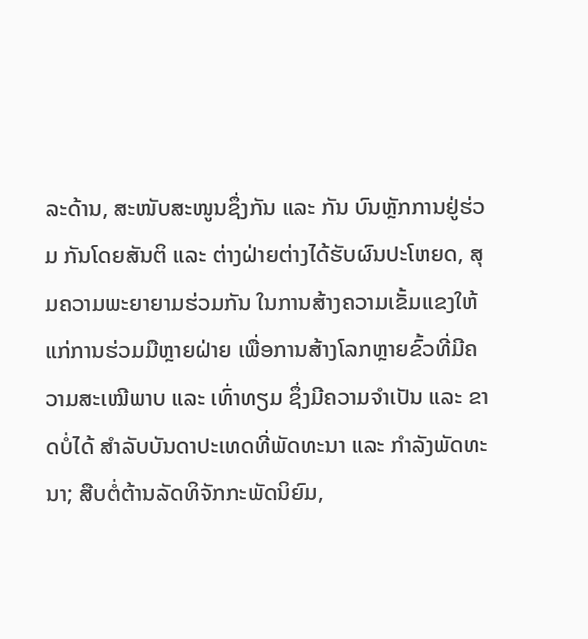ລະດ້ານ, ສະໜັບສະໜູນຊຶ່ງກັນ ແລະ ກັນ ບົນຫຼັກການຢູ່ຮ່ວມ ກັນໂດຍສັນຕິ ແລະ ຕ່າງຝ່າຍຕ່າງໄດ້ຮັບຜົນປະໂຫຍດ, ສຸມຄວາມພະຍາຍາມຮ່ວມກັນ ໃນການສ້າງຄວາມເຂັ້ມແຂງໃຫ້ແກ່ການຮ່ວມມືຫຼາຍຝ່າຍ ເພື່ອການສ້າງໂລກຫຼາຍຂົ້ວທີ່ມີຄວາມສະເໝີພາບ ແລະ ເທົ່າທຽມ ຊຶ່ງມີຄວາມຈຳເປັນ ແລະ ຂາດບໍ່ໄດ້ ສຳລັບບັນດາປະເທດທີ່ພັດທະນາ ແລະ ກຳລັງພັດທະນາ; ສືບຕໍ່ຕ້ານລັດທິຈັກກະພັດນິຍົມ,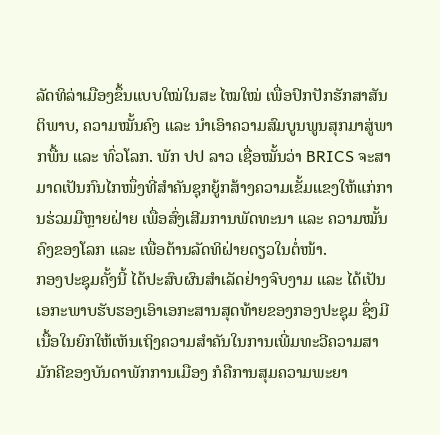ລັດທິລ່າເມືອງຂຶ້ນແບບໃໝ່ໃນສະ ໄໝໃໝ່ ເພື່ອປົກປັກຮັກສາສັນຕິພາບ, ຄວາມໝັ້ນຄົງ ແລະ ນຳເອົາຄວາມສົມບູນພູນສຸກມາສູ່ພາກພື້ນ ແລະ ທົ່ວໂລກ. ພັກ ປປ ລາວ ເຊື່ອໝັ້ນວ່າ BRICS ຈະສາມາດເປັນກົນໄກໜຶ່ງທີ່ສໍາຄັນຊຸກຍູ້ກສ້າງຄວາມເຂັ້ມແຂງໃຫ້ແກ່ການຮ່ວມມືຫຼາຍຝ່າຍ ເພື່ອສົ່ງເສີມການພັດທະນາ ແລະ ຄວາມໝັ້ນຄົງຂອງໂລກ ແລະ ເພື່ອຕ້ານລັດທິຝ່າຍດຽວໃນຕໍ່ໜ້າ.
ກອງປະຊຸມຄັ້ງນີ້ ໄດ້ປະສົບຜົນສຳເລັດຢ່າງຈົບງາມ ແລະ ໄດ້ເປັນເອກະພາບຮັບຮອງເອົາເອກະສານສຸດທ້າຍຂອງກອງປະຊຸມ ຊຶ່ງມີເນື້ອໃນຍົກໃຫ້ເຫັນເຖິງຄວາມສໍາຄັນໃນການເພີ່ມທະວີຄວາມສາມັກຄີຂອງບັນດາພັກການເມືອງ ກໍຄືການສຸມຄວາມພະຍາ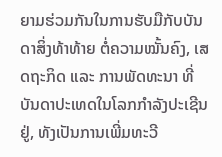ຍາມຮ່ວມກັນໃນການຮັບມືກັບບັນດາສິ່ງທ້າທ້າຍ ຕໍ່ຄວາມໝັ້ນຄົງ, ເສດຖະກິດ ແລະ ການພັດທະນາ ທີ່ບັນດາປະເທດໃນໂລກກໍາລັງປະເຊີນຢູ່, ທັງເປັນການເພີ່ມທະວີ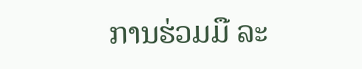ການຮ່ວມມື ລະ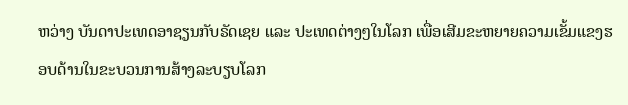ຫວ່າງ ບັນດາປະເທດອາຊຽນກັບຣັດເຊຍ ແລະ ປະເທດຕ່າງໆໃນໂລກ ເພື່ອເສີມຂະຫຍາຍຄວາມເຂັ້ມແຂງຮອບດ້ານໃນຂະບວນການສ້າງລະບຽບໂລກ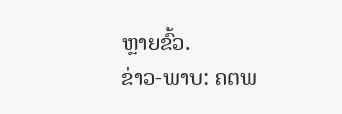ຫຼາຍຂົ້ວ.
ຂ່າວ-ພາບ: ຄຕພ